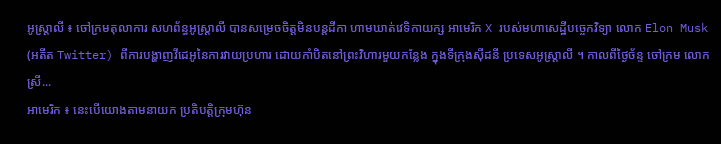អូស្ត្រាលី ៖ ចៅក្រមតុលាការ សហព័ន្ធអូស្ត្រាលី បានសម្រេចចិត្តមិនបន្តដីកា ហាមឃាត់វេទិកាយក្ស អាមេរិក X របស់មហាសេដ្ឋីបច្ចេកវិទ្យា លោក Elon Musk (អតីត Twitter) ពីការបង្ហាញវីដេអូនៃការវាយប្រហារ ដោយកាំបិតនៅព្រះវិហារមួយកន្លែង ក្នុងទីក្រុងស៊ីដនី ប្រទេសអូស្ត្រាលី ។ កាលពីថ្ងៃច័ន្ទ ចៅក្រម លោកស្រី...
អាមេរិក ៖ នេះបើយោងតាមនាយក ប្រតិបត្តិក្រុមហ៊ុន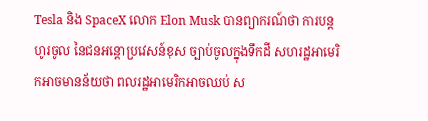Tesla និង SpaceX លោក Elon Musk បានព្យាករណ៍ថា ការបន្តហូរចូល នៃជនអន្តោប្រវេសន៍ខុស ច្បាប់ចូលក្នុងទឹកដី សហរដ្ឋអាមេរិកអាចមានន័យថា ពលរដ្ឋអាមេរិកអាចឈប់ ស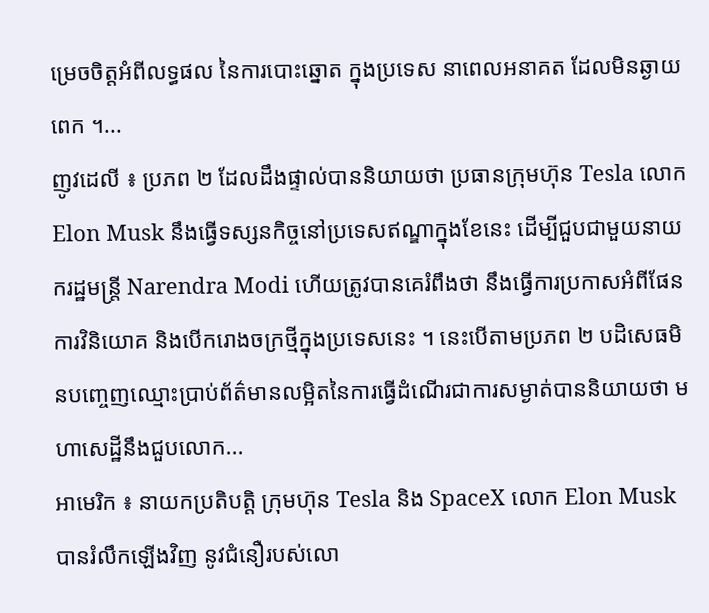ម្រេចចិត្តអំពីលទ្ធផល នៃការបោះឆ្នោត ក្នុងប្រទេស នាពេលអនាគត ដែលមិនឆ្ងាយពេក ។...
ញូវដេលី ៖ ប្រភព ២ ដែលដឹងផ្ទាល់បាននិយាយថា ប្រធានក្រុមហ៊ុន Tesla លោក Elon Musk នឹងធ្វើទស្សនកិច្ចនៅប្រទេសឥណ្ឌាក្នុងខែនេះ ដើម្បីជួបជាមួយនាយករដ្ឋមន្ត្រី Narendra Modi ហើយត្រូវបានគេរំពឹងថា នឹងធ្វើការប្រកាសអំពីផែនការវិនិយោគ និងបើករោងចក្រថ្មីក្នុងប្រទេសនេះ ។ នេះបើតាមប្រភព ២ បដិសេធមិនបញ្ចេញឈ្មោះប្រាប់ព័ត៌មានលម្អិតនៃការធ្វើដំណើរជាការសម្ងាត់បាននិយាយថា មហាសេដ្ឋីនឹងជួបលោក...
អាមេរិក ៖ នាយកប្រតិបត្តិ ក្រុមហ៊ុន Tesla និង SpaceX លោក Elon Musk បានរំលឹកឡើងវិញ នូវជំនឿរបស់លោ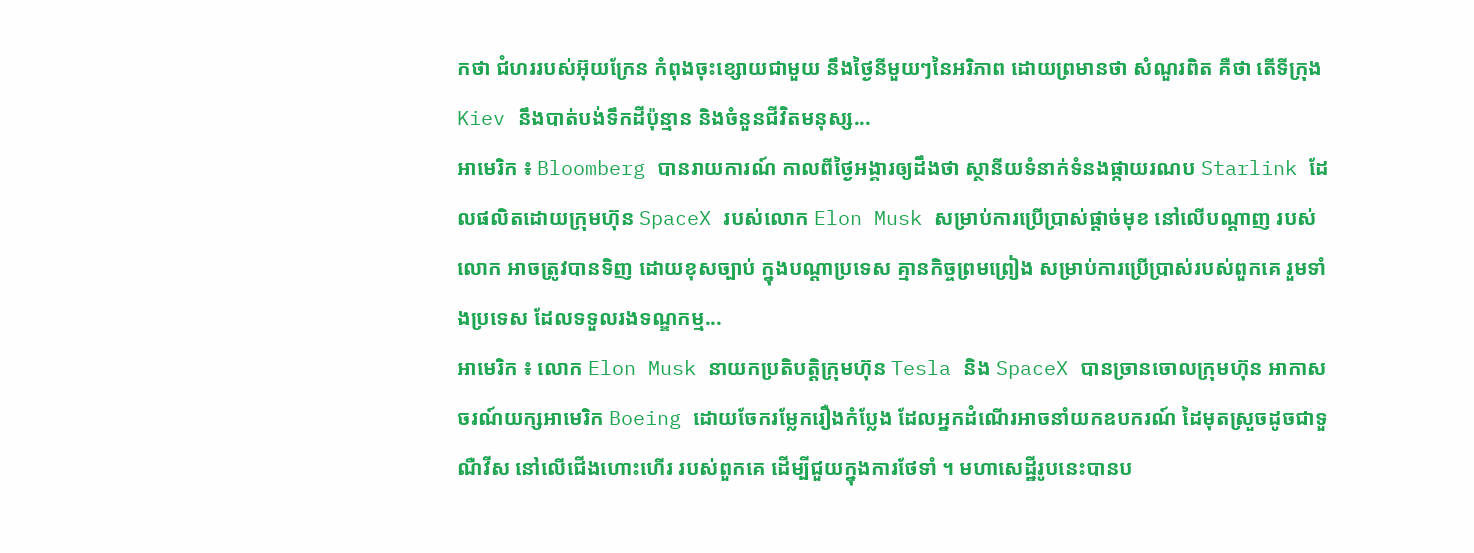កថា ជំហររបស់អ៊ុយក្រែន កំពុងចុះខ្សោយជាមួយ នឹងថ្ងៃនីមួយៗនៃអរិភាព ដោយព្រមានថា សំណួរពិត គឺថា តើទីក្រុង Kiev នឹងបាត់បង់ទឹកដីប៉ុន្មាន និងចំនួនជីវិតមនុស្ស...
អាមេរិក ៖ Bloomberg បានរាយការណ៍ កាលពីថ្ងៃអង្គារឲ្យដឹងថា ស្ថានីយទំនាក់ទំនងផ្កាយរណប Starlink ដែលផលិតដោយក្រុមហ៊ុន SpaceX របស់លោក Elon Musk សម្រាប់ការប្រើប្រាស់ផ្តាច់មុខ នៅលើបណ្តាញ របស់លោក អាចត្រូវបានទិញ ដោយខុសច្បាប់ ក្នុងបណ្តាប្រទេស គ្មានកិច្ចព្រមព្រៀង សម្រាប់ការប្រើប្រាស់របស់ពួកគេ រួមទាំងប្រទេស ដែលទទួលរងទណ្ឌកម្ម...
អាមេរិក ៖ លោក Elon Musk នាយកប្រតិបត្តិក្រុមហ៊ុន Tesla និង SpaceX បានច្រានចោលក្រុមហ៊ុន អាកាសចរណ៍យក្សអាមេរិក Boeing ដោយចែករម្លែករឿងកំប្លែង ដែលអ្នកដំណើរអាចនាំយកឧបករណ៍ ដៃមុតស្រួចដូចជាទួណឺវីស នៅលើជើងហោះហើរ របស់ពួកគេ ដើម្បីជួយក្នុងការថែទាំ ។ មហាសេដ្ឋីរូបនេះបានប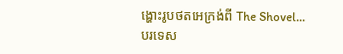ង្ហោះរូបថតអេក្រង់ពី The Shovel...
បរទេស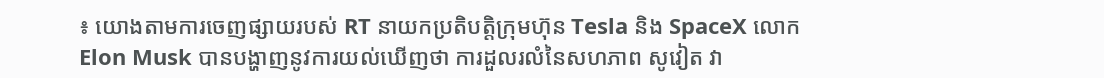៖ យោងតាមការចេញផ្សាយរបស់ RT នាយកប្រតិបត្តិក្រុមហ៊ុន Tesla និង SpaceX លោក Elon Musk បានបង្ហាញនូវការយល់ឃើញថា ការដួលរលំនៃសហភាព សូវៀត វា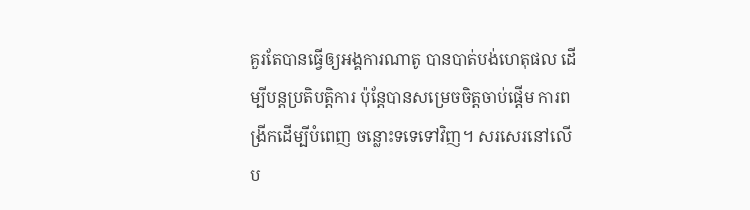គួរតែបានធ្វើឲ្យអង្គការណាតូ បានបាត់បង់ហេតុផល ដើម្បីបន្តប្រតិបត្តិការ ប៉ុន្តែបានសម្រេចចិត្តចាប់ផ្តើម ការពង្រីកដើម្បីបំពេញ ចន្លោះទទេទៅវិញ។ សរសេរនៅលើប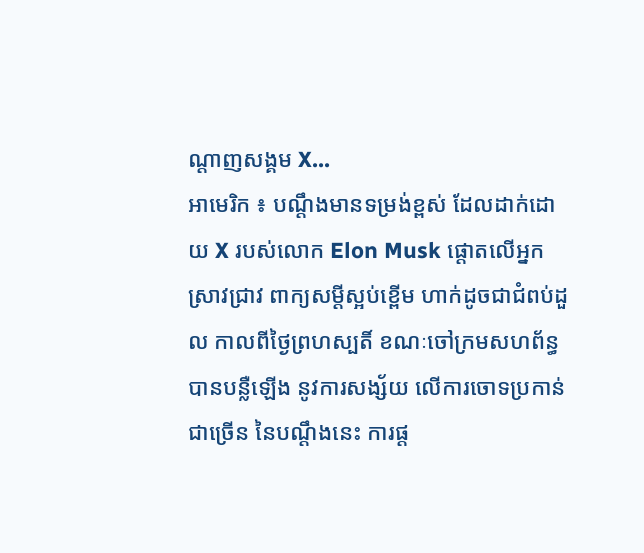ណ្តាញសង្គម X...
អាមេរិក ៖ បណ្តឹងមានទម្រង់ខ្ពស់ ដែលដាក់ដោយ X របស់លោក Elon Musk ផ្តោតលើអ្នកស្រាវជ្រាវ ពាក្យសម្ដីស្អប់ខ្ពើម ហាក់ដូចជាជំពប់ដួល កាលពីថ្ងៃព្រហស្បតិ៍ ខណៈចៅក្រមសហព័ន្ធបានបន្លឺឡើង នូវការសង្ស័យ លើការចោទប្រកាន់ជាច្រើន នៃបណ្តឹងនេះ ការផ្ត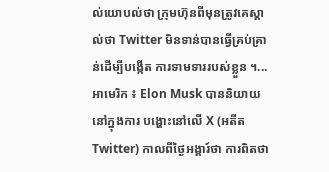ល់យោបល់ថា ក្រុមហ៊ុនពីមុនត្រូវគេស្គាល់ថា Twitter មិនទាន់បានធ្វើគ្រប់គ្រាន់ដើម្បីបង្កើត ការទាមទាររបស់ខ្លួន ។...
អាមេរិក ៖ Elon Musk បាននិយាយនៅក្នុងការ បង្ហោះនៅលើ X (អតីត Twitter) កាលពីថ្ងៃអង្គារ៍ថា ការពិតថា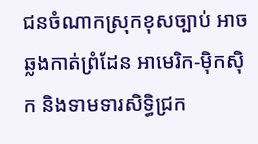ជនចំណាកស្រុកខុសច្បាប់ អាចឆ្លងកាត់ព្រំដែន អាមេរិក-ម៉ិកស៊ិក និងទាមទារសិទ្ធិជ្រក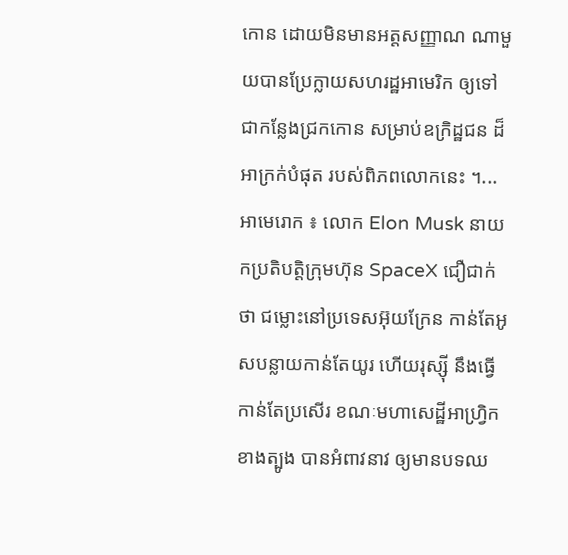កោន ដោយមិនមានអត្តសញ្ញាណ ណាមួយបានប្រែក្លាយសហរដ្ឋអាមេរិក ឲ្យទៅជាកន្លែងជ្រកកោន សម្រាប់ឧក្រិដ្ឋជន ដ៏អាក្រក់បំផុត របស់ពិភពលោកនេះ ។...
អាមេរោក ៖ លោក Elon Musk នាយកប្រតិបត្តិក្រុមហ៊ុន SpaceX ជឿជាក់ថា ជម្លោះនៅប្រទេសអ៊ុយក្រែន កាន់តែអូសបន្លាយកាន់តែយូរ ហើយរុស្ស៊ី នឹងធ្វើកាន់តែប្រសើរ ខណៈមហាសេដ្ឋីអាហ្រ្វិក ខាងត្បូង បានអំពាវនាវ ឲ្យមានបទឈ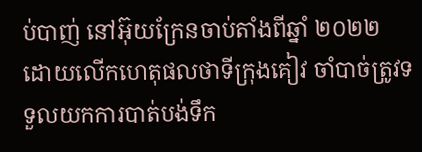ប់បាញ់ នៅអ៊ុយក្រែនចាប់តាំងពីឆ្នាំ ២០២២ ដោយលើកហេតុផលថាទីក្រុងគៀវ ចាំបាច់ត្រូវទទួលយកការបាត់បង់ទឹក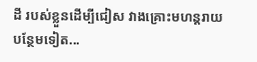ដី របស់ខ្លួនដើម្បីជៀស វាងគ្រោះមហន្តរាយបន្ថែមទៀត...